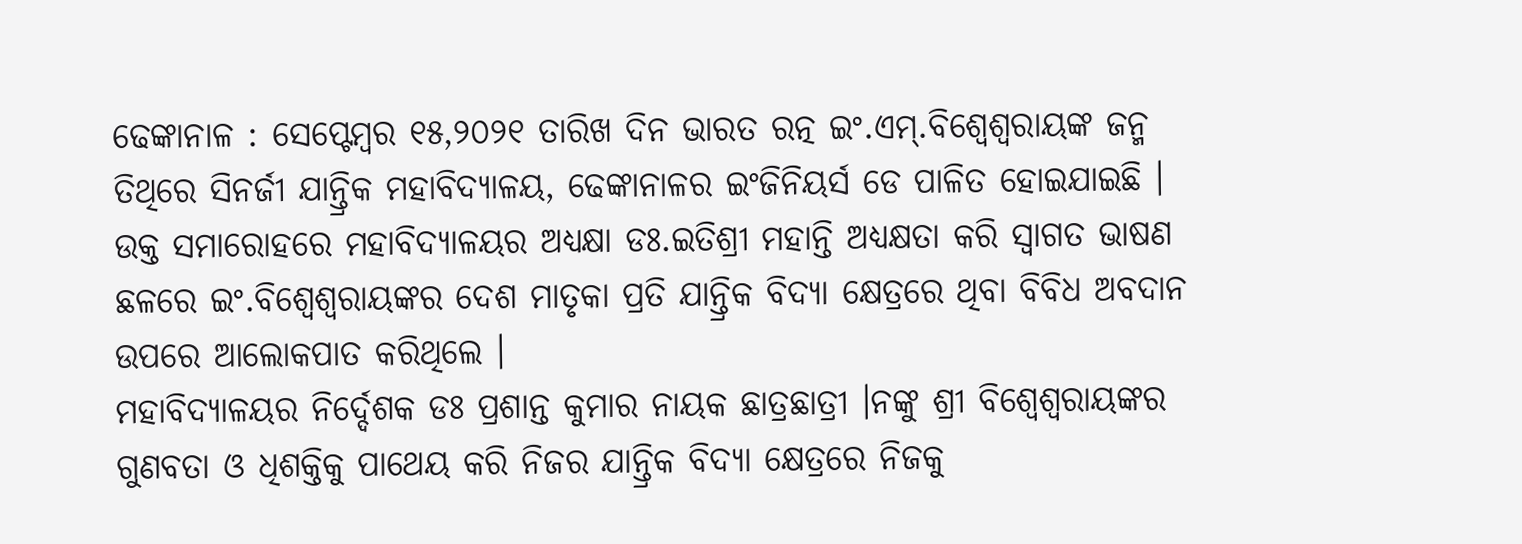ଢେଙ୍କାନାଳ : ସେପ୍ଟେମ୍ବର ୧୫,୨୦୨୧ ତାରିଖ ଦିନ ଭାରତ ରତ୍ନ ଇଂ.ଏମ୍.ବିଶ୍ୱେଶ୍ୱରାୟଙ୍କ ଜନ୍ମ ତିଥିରେ ସିନର୍ଜୀ ଯାନ୍ତ୍ରିକ ମହାବିଦ୍ୟାଳୟ, ଢେଙ୍କାନାଳର ଇଂଜିନିୟର୍ସ ଡେ ପାଳିତ ହୋଇଯାଇଛି ।
ଉକ୍ତ ସମାରୋହରେ ମହାବିଦ୍ୟାଳୟର ଅଧ୍ୟକ୍ଷା ଡଃ.ଇତିଶ୍ରୀ ମହାନ୍ତି ଅଧ୍ୟକ୍ଷତା କରି ସ୍ୱାଗତ ଭାଷଣ ଛଳରେ ଇଂ.ବିଶ୍ୱେଶ୍ୱରାୟଙ୍କର ଦେଶ ମାତୃକା ପ୍ରତି ଯାନ୍ତ୍ରିକ ବିଦ୍ୟା କ୍ଷେତ୍ରରେ ଥିବା ବିବିଧ ଅବଦାନ ଉପରେ ଆଲୋକପାତ କରିଥିଲେ ।
ମହାବିଦ୍ୟାଳୟର ନିର୍ଦ୍ଦେଶକ ଡଃ ପ୍ରଶାନ୍ତ କୁମାର ନାୟକ ଛାତ୍ରଛାତ୍ରୀ ।ନଙ୍କୁ ଶ୍ରୀ ବିଶ୍ୱେଶ୍ୱରାୟଙ୍କର ଗୁଣବତା ଓ ଧିଶକ୍ତିକୁ ପାଥେୟ କରି ନିଜର ଯାନ୍ତ୍ରିକ ବିଦ୍ୟା କ୍ଷେତ୍ରରେ ନିଜକୁ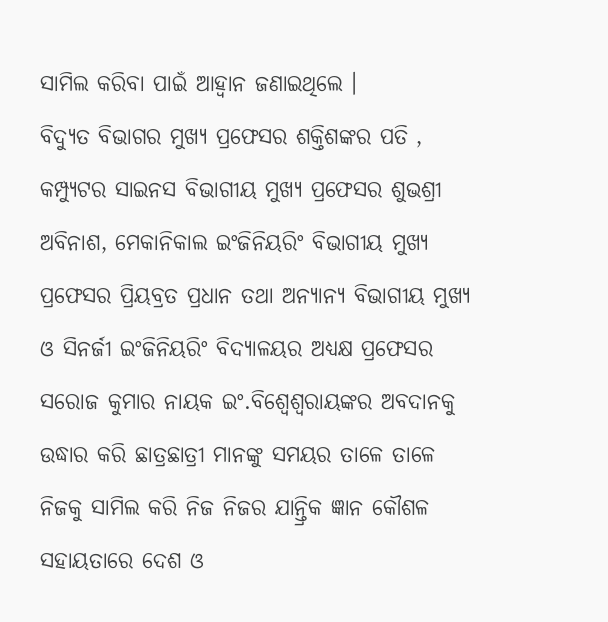ସାମିଲ କରିବା ପାଇଁ ଆହ୍ୱାନ ଜଣାଇଥିଲେ ।
ବିଦ୍ୟୁତ ବିଭାଗର ମୁଖ୍ୟ ପ୍ରଫେସର ଶକ୍ତିଶଙ୍କର ପତି , କମ୍ପ୍ୟୁଟର ସାଇନସ ବିଭାଗୀୟ ମୁଖ୍ୟ ପ୍ରଫେସର ଶୁଭଶ୍ରୀ ଅବିନାଶ, ମେକାନିକାଲ ଇଂଜିନିୟରିଂ ବିଭାଗୀୟ ମୁଖ୍ୟ ପ୍ରଫେସର ପ୍ରିୟବ୍ରତ ପ୍ରଧାନ ତଥା ଅନ୍ୟାନ୍ୟ ବିଭାଗୀୟ ମୁଖ୍ୟ ଓ ସିନର୍ଜୀ ଇଂଜିନିୟରିଂ ବିଦ୍ୟାଳୟର ଅଧ୍ୟକ୍ଷ ପ୍ରଫେସର ସରୋଜ କୁମାର ନାୟକ ଇଂ.ବିଶ୍ୱେଶ୍ୱରାୟଙ୍କର ଅବଦାନକୁ ଉଦ୍ଧାର କରି ଛାତ୍ରଛାତ୍ରୀ ମାନଙ୍କୁ ସମୟର ତାଳେ ତାଳେ ନିଜକୁ ସାମିଲ କରି ନିଜ ନିଜର ଯାନ୍ତ୍ରିକ ଜ୍ଞାନ କୌଶଳ ସହାୟତାରେ ଦେଶ ଓ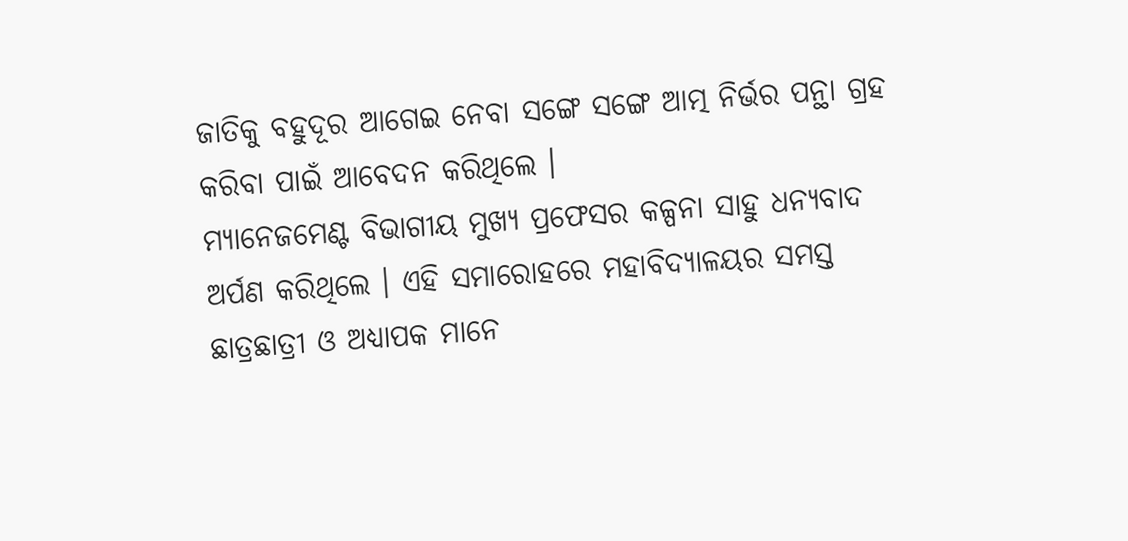ଜାତିକୁ ବହୁଦୂର ଆଗେଇ ନେବା ସଙ୍ଗେ ସଙ୍ଗେ ଆତ୍ମ ନିର୍ଭର ପନ୍ଥା ଗ୍ରହ କରିବା ପାଇଁ ଆବେଦନ କରିଥିଲେ ।
ମ୍ୟାନେଜମେଣ୍ଟ ବିଭାଗୀୟ ମୁଖ୍ୟ ପ୍ରଫେସର କଳ୍ପନା ସାହୁ ଧନ୍ୟବାଦ ଅର୍ପଣ କରିଥିଲେ । ଏହି ସମାରୋହରେ ମହାବିଦ୍ୟାଳୟର ସମସ୍ତ ଛାତ୍ରଛାତ୍ରୀ ଓ ଅଧ୍ୟାପକ ମାନେ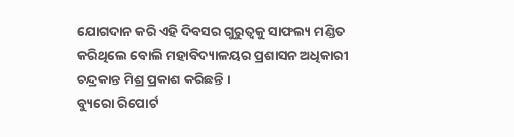ଯୋଗଦାନ କରି ଏହି ଦିବସର ଗୁରୁତ୍ୱକୁ ସାଫଲ୍ୟ ମଣ୍ଡିତ କରିଥିଲେ ବୋଲି ମହାବିଦ୍ୟାଳୟର ପ୍ରଶାସନ ଅଧିକାରୀ ଚନ୍ଦ୍ରକାନ୍ତ ମିଶ୍ର ପ୍ରକାଶ କରିଛନ୍ତି ।
ବ୍ୟୁରୋ ରିପୋର୍ଟ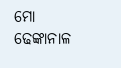ମୋ ଢେଙ୍କାନାଳ